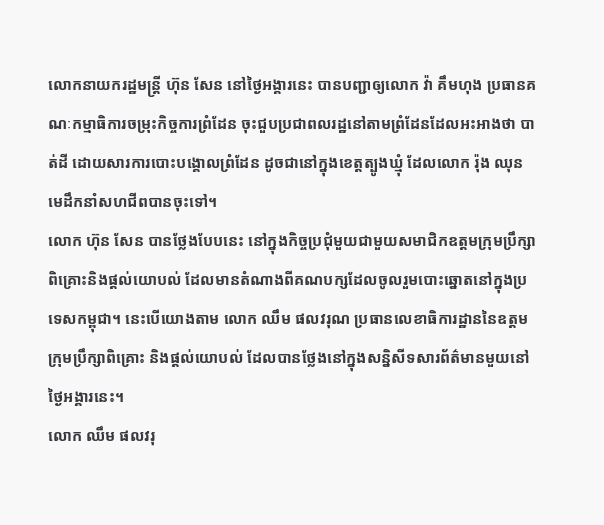លោកនាយករដ្ឋមន្រ្តី ហ៊ុន សែន នៅថ្ងៃអង្គារនេះ បានបញ្ជាឲ្យលោក វ៉ា គឹមហុង ប្រធានគណៈកម្មាធិការចម្រុះកិច្ចការព្រំដែន ចុះជួបប្រជាពលរដ្ឋនៅតាមព្រំដែនដែលអះអាងថា បាត់ដី ដោយសារការបោះបង្គោលព្រំដែន ដូចជានៅក្នុងខេត្តត្បូងឃ្មុំ ដែលលោក រ៉ុង ឈុន មេដឹកនាំសហជីពបានចុះទៅ។
លោក ហ៊ុន សែន បានថ្លែងបែបនេះ នៅក្នុងកិច្ចប្រជុំមួយជាមួយសមាជិកឧត្តមក្រុមប្រឹក្សាពិគ្រោះនិងផ្តល់យោបល់ ដែលមានតំណាងពីគណបក្សដែលចូលរួមបោះឆ្នោតនៅក្នុងប្រទេសកម្ពុជា។ នេះបើយោងតាម លោក ឈឹម ផលវរុណ ប្រធានលេខាធិការដ្ឋាននៃឧត្តមក្រុមប្រឹក្សាពិគ្រោះ និងផ្តល់យោបល់ ដែលបានថ្លែងនៅក្នុងសន្និសីទសារព័ត៌មានមួយនៅថ្ងៃអង្គារនេះ។
លោក ឈឹម ផលវរុ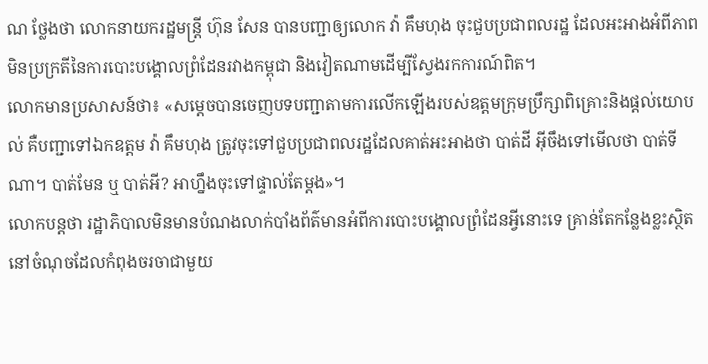ណ ថ្លែងថា លោកនាយករដ្ឋមន្រ្តី ហ៊ុន សែន បានបញ្ជាឲ្យលោក វ៉ា គឹមហុង ចុះជួបប្រជាពលរដ្ឋ ដែលអះអាងអំពីភាពមិនប្រក្រតីនៃការបោះបង្គោលព្រំដែនរវាងកម្ពុជា និងវៀតណាមដើម្បីស្វែងរកការណ៍ពិត។
លោកមានប្រសាសន៍ថា៖ «សម្តេចបានចេញបទបញ្ជាតាមការលើកឡើងរបស់ឧត្តមក្រុមប្រឹក្សាពិគ្រោះនិងផ្តល់យោបល់ គឺបញ្ជាទៅឯកឧត្តម វ៉ា គឹមហុង ត្រូវចុះទៅជួបប្រជាពលរដ្ឋដែលគាត់អះអាងថា បាត់ដី អ៊ីចឹងទៅមើលថា បាត់ទីណា។ បាត់មែន ឬ បាត់អី? អាហ្នឹងចុះទៅផ្ទាល់តែម្តង»។
លោកបន្តថា រដ្ឋាភិបាលមិនមានបំណងលាក់បាំងព័ត៌មានអំពីការបោះបង្គោលព្រំដែនអ្វីនោះទេ គ្រាន់តែកន្លែងខ្លះស្ថិតនៅចំណុចដែលកំពុងចរចាជាមួយ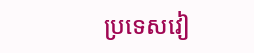ប្រទេសវៀ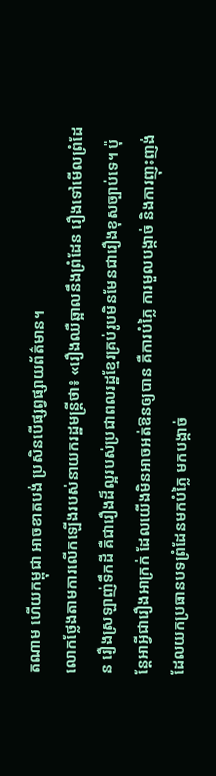តណាម ហើយកម្ពុជា អាចខាតបង់ ប្រសិនបើផ្សព្វផ្សាយព័ត៌មាន។
លោកថ្លែងតាមការលើកឡើងរបស់នាយករដ្ឋមន្រ្តីថា៖ «រឿងឈឺឆ្អាលនឹងព្រំដែន រឿងទៅមើលព្រំដែន រឿងស្រឡាញ់ទឹកដី គឺជារឿងដ៏ល្អរបស់ប្រជាពលរដ្ឋខ្មែរគ្រប់រូបមិនមែនជារឿងខុសច្បាប់ទេ។ ប៉ុន្តែអាអ្វីជារឿងអាក្រក់ ដែលយើងមិនអាចអត់ឱនឲ្យបាន គឺការបំភ្លៃ ការមួលបង្កាច់ និងការញុះញង់ ដែលយកប្រធានបទព្រំដែនមកបំភ្លៃ មកបង្កាច់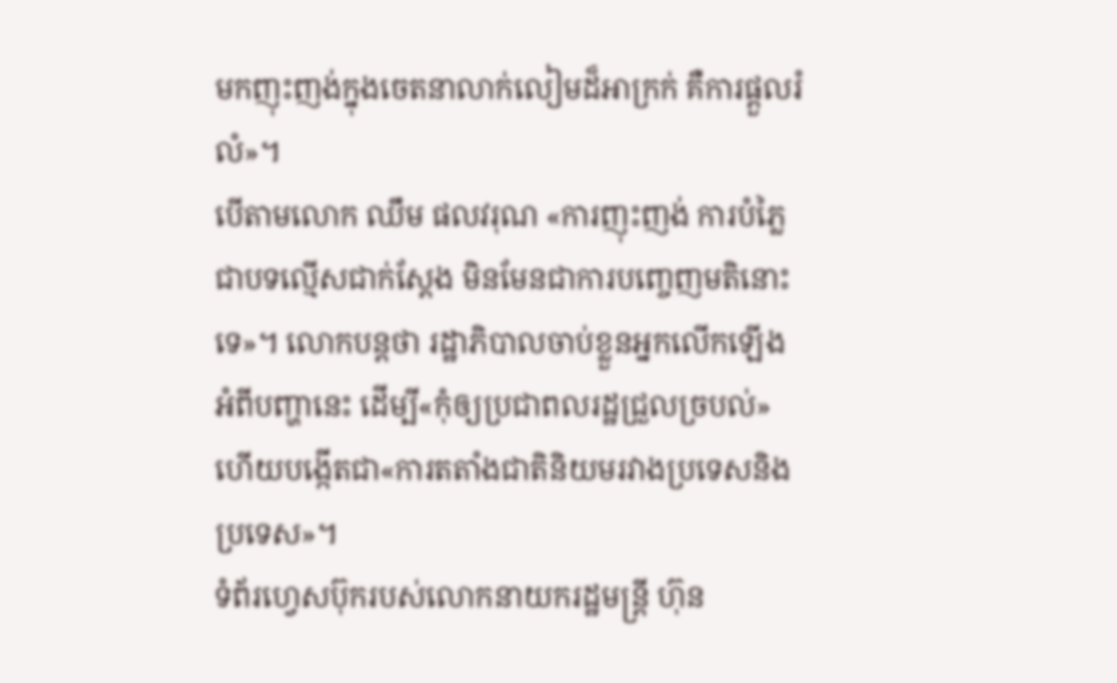មកញុះញង់ក្នុងចេតនាលាក់លៀមដ៏អាក្រក់ គឺការផ្តួលរំលំ»។
បើតាមលោក ឈឹម ផលវរុណ «ការញុះញង់ ការបំភ្លៃ ជាបទល្មើសជាក់ស្តែង មិនមែនជាការបញ្ចេញមតិនោះទេ»។ លោកបន្តថា រដ្ឋាភិបាលចាប់ខ្លួនអ្នកលើកឡើងអំពីបញ្ហានេះ ដើម្បី«កុំឲ្យប្រជាពលរដ្ឋជ្រួលច្របល់» ហើយបង្កើតជា«ការតតាំងជាតិនិយមរវាងប្រទេសនិងប្រទេស»។
ទំព័រហ្វេសប៊ុករបស់លោកនាយករដ្ឋមន្រ្តី ហ៊ុន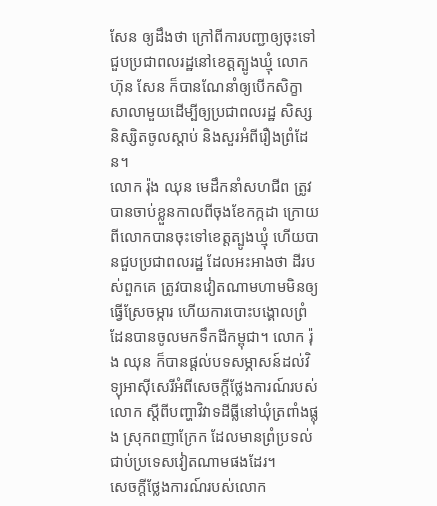សែន ឲ្យដឹងថា ក្រៅពីការបញ្ជាឲ្យចុះទៅជួបប្រជាពលរដ្ឋនៅខេត្តត្បូងឃ្មុំ លោក ហ៊ុន សែន ក៏បានណែនាំឲ្យបើកសិក្ខាសាលាមួយដើម្បីឲ្យប្រជាពលរដ្ឋ សិស្ស និស្សិតចូលស្តាប់ និងសួរអំពីរឿងព្រំដែន។
លោក រ៉ុង ឈុន មេដឹកនាំសហជីព ត្រូវបានចាប់ខ្លួនកាលពីចុងខែកក្កដា ក្រោយពីលោកបានចុះទៅខេត្តត្បូងឃ្មុំ ហើយបានជួបប្រជាពលរដ្ឋ ដែលអះអាងថា ដីរបស់ពួកគេ ត្រូវបានវៀតណាមហាមមិនឲ្យធ្វើស្រែចម្ការ ហើយការបោះបង្គោលព្រំដែនបានចូលមកទឹកដីកម្ពុជា។ លោក រ៉ុង ឈុន ក៏បានផ្តល់បទសម្ភាសន៍ដល់វិទ្យុអាស៊ីសេរីអំពីសេចក្តីថ្លែងការណ៍របស់លោក ស្តីពីបញ្ហាវិវាទដីធ្លីនៅឃុំត្រពាំងផ្លុង ស្រុកពញាក្រែក ដែលមានព្រំប្រទល់ជាប់ប្រទេសវៀតណាមផងដែរ។
សេចក្តីថ្លែងការណ៍របស់លោក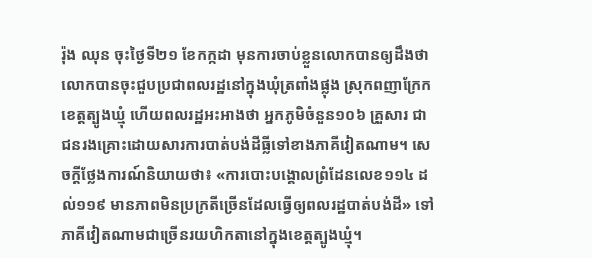រ៉ុង ឈុន ចុះថ្ងៃទី២១ ខែកក្កដា មុនការចាប់ខ្លួនលោកបានឲ្យដឹងថា លោកបានចុះជួបប្រជាពលរដ្ឋនៅក្នុងឃុំត្រពាំងផ្លុង ស្រុកពញាក្រែក ខេត្តត្បូងឃ្មុំ ហើយពលរដ្ឋអះអាងថា អ្នកភូមិចំនួន១០៦ គ្រួសារ ជាជនរងគ្រោះដោយសារការបាត់បង់ដីធ្លីទៅខាងភាគីវៀតណាម។ សេចក្តីថ្លែងការណ៍និយាយថា៖ «ការបោះបង្គោលព្រំដែនលេខ១១៤ ដល់១១៩ មានភាពមិនប្រក្រតីច្រើនដែលធ្វើឲ្យពលរដ្ឋបាត់បង់ដី» ទៅភាគីវៀតណាមជាច្រើនរយហិកតានៅក្នុងខេត្តត្បូងឃ្មុំ។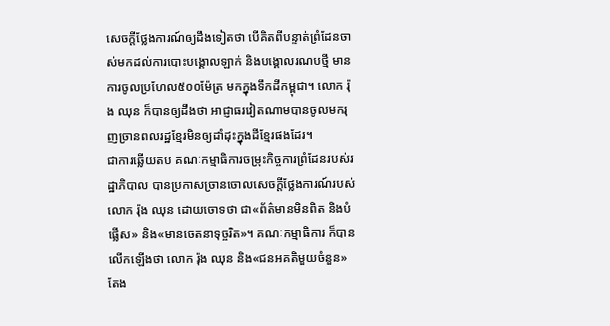សេចក្តីថ្លែងការណ៍ឲ្យដឹងទៀតថា បើគិតពីបន្ទាត់ព្រំដែនចាស់មកដល់ការបោះបង្គោលឡាក់ និងបង្គោលរណបថ្មី មានការចូលប្រហែល៥០០ម៉ែត្រ មកក្នុងទឹកដីកម្ពុជា។ លោក រ៉ុង ឈុន ក៏បានឲ្យដឹងថា អាជ្ញាធរវៀតណាមបានចូលមករុញច្រានពលរដ្ឋខ្មែរមិនឲ្យដាំដុះក្នុងដីខ្មែរផងដែរ។
ជាការឆ្លើយតប គណៈកម្មាធិការចម្រុះកិច្ចការព្រំដែនរបស់រដ្ឋាភិបាល បានប្រកាសច្រានចោលសេចក្តីថ្លែងការណ៍របស់លោក រ៉ុង ឈុន ដោយចោទថា ជា«ព័ត៌មានមិនពិត និងបំផ្លើស» និង«មានចេតនាទុច្ចរិត»។ គណៈកម្មាធិការ ក៏បានលើកឡើងថា លោក រ៉ុង ឈុន និង«ជនអគតិមួយចំនួន» តែង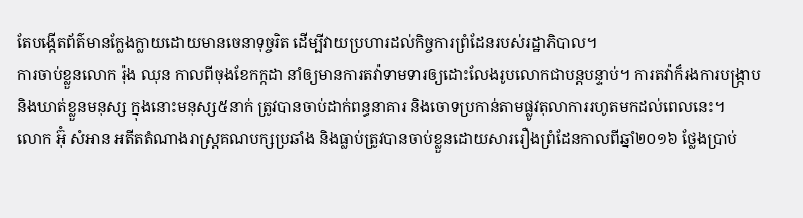តែបង្កើតព័ត៌មានក្លែងក្លាយដោយមានចេនាទុច្ចរិត ដើម្បីវាយប្រហារដល់កិច្ចការព្រំដែនរបស់រដ្ឋាភិបាល។
ការចាប់ខ្លួនលោក រ៉ុង ឈុន កាលពីចុងខែកក្កដា នាំឲ្យមានការតវ៉ាទាមទារឲ្យដោះលែងរូបលោកជាបន្តបន្ទាប់។ ការតវ៉ាក៏រងការបង្រ្កាប និងឃាត់ខ្លួនមនុស្ស ក្នុងនោះមនុស្ស៥នាក់ ត្រូវបានចាប់ដាក់ពន្ធនាគារ និងចោទប្រកាន់តាមផ្លូវតុលាការរហូតមកដល់ពេលនេះ។
លោក អ៊ុំ សំអាន អតីតតំណាងរាស្រ្តគណបក្សប្រឆាំង និងធ្លាប់ត្រូវបានចាប់ខ្លួនដោយសាររឿងព្រំដែនកាលពីឆ្នាំ២០១៦ ថ្លែងប្រាប់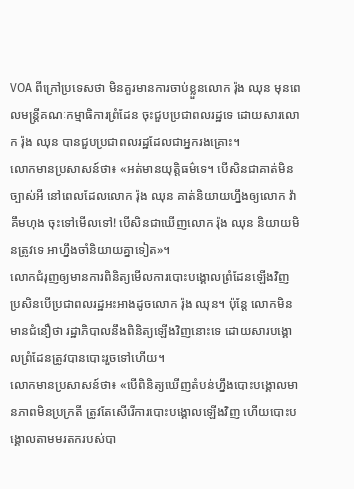VOA ពីក្រៅប្រទេសថា មិនគួរមានការចាប់ខ្លួនលោក រ៉ុង ឈុន មុនពេលមន្រ្តីគណៈកម្មាធិការព្រំដែន ចុះជួបប្រជាពលរដ្ឋទេ ដោយសារលោក រ៉ុង ឈុន បានជួបប្រជាពលរដ្ឋដែលជាអ្នករងគ្រោះ។
លោកមានប្រសាសន៍ថា៖ «អត់មានយុត្តិធម៌ទេ។ បើសិនជាគាត់មិនច្បាស់អី នៅពេលដែលលោក រ៉ុង ឈុន គាត់និយាយហ្នឹងឲ្យលោក វ៉ា គឹមហុង ចុះទៅមើលទៅ! បើសិនជាឃើញលោក រ៉ុង ឈុន និយាយមិនត្រូវទេ អាហ្នឹងចាំនិយាយគ្នាទៀត»។
លោកជំរុញឲ្យមានការពិនិត្យមើលការបោះបង្គោលព្រំដែនឡើងវិញ ប្រសិនបើប្រជាពលរដ្ឋអះអាងដូចលោក រ៉ុង ឈុន។ ប៉ុន្តែ លោកមិនមានជំនឿថា រដ្ឋាភិបាលនឹងពិនិត្យឡើងវិញនោះទេ ដោយសារបង្គោលព្រំដែនត្រូវបានបោះរួចទៅហើយ។
លោកមានប្រសាសន៍ថា៖ «បើពិនិត្យឃើញតំបន់ហ្នឹងបោះបង្គោលមានភាពមិនប្រក្រតី ត្រូវតែសើរើការបោះបង្គោលឡើងវិញ ហើយបោះបង្គោលតាមមរតករបស់បា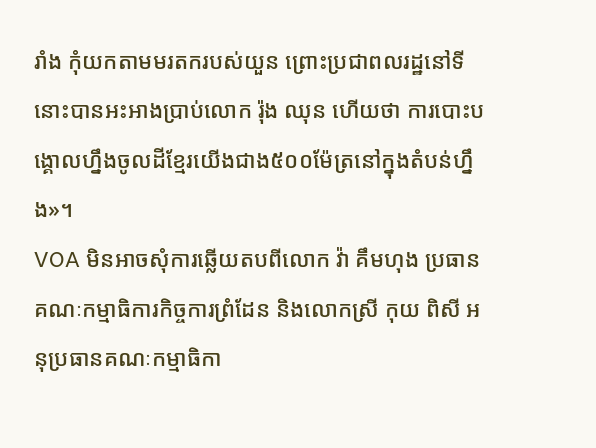រាំង កុំយកតាមមរតករបស់យួន ព្រោះប្រជាពលរដ្ឋនៅទីនោះបានអះអាងប្រាប់លោក រ៉ុង ឈុន ហើយថា ការបោះបង្គោលហ្នឹងចូលដីខ្មែរយើងជាង៥០០ម៉ែត្រនៅក្នុងតំបន់ហ្នឹង»។
VOA មិនអាចសុំការឆ្លើយតបពីលោក វ៉ា គឹមហុង ប្រធានគណៈកម្មាធិការកិច្ចការព្រំដែន និងលោកស្រី កុយ ពិសី អនុប្រធានគណៈកម្មាធិកា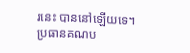រនេះ បាននៅឡើយទេ។
ប្រធានគណប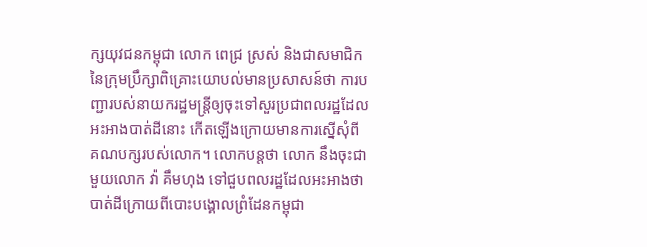ក្សយុវជនកម្ពុជា លោក ពេជ្រ ស្រស់ និងជាសមាជិកនៃក្រុមប្រឹក្សាពិគ្រោះយោបល់មានប្រសាសន៍ថា ការបញ្ជារបស់នាយករដ្ឋមន្រ្តីឲ្យចុះទៅសួរប្រជាពលរដ្ឋដែលអះអាងបាត់ដីនោះ កើតឡើងក្រោយមានការស្នើសុំពីគណបក្សរបស់លោក។ លោកបន្តថា លោក នឹងចុះជាមួយលោក វ៉ា គឹមហុង ទៅជួបពលរដ្ឋដែលអះអាងថា បាត់ដីក្រោយពីបោះបង្គោលព្រំដែនកម្ពុជា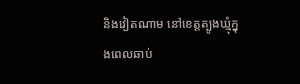និងវៀតណាម នៅខេត្តត្បូងឃ្មុំក្នុងពេលឆាប់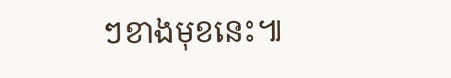ៗខាងមុខនេះ៕